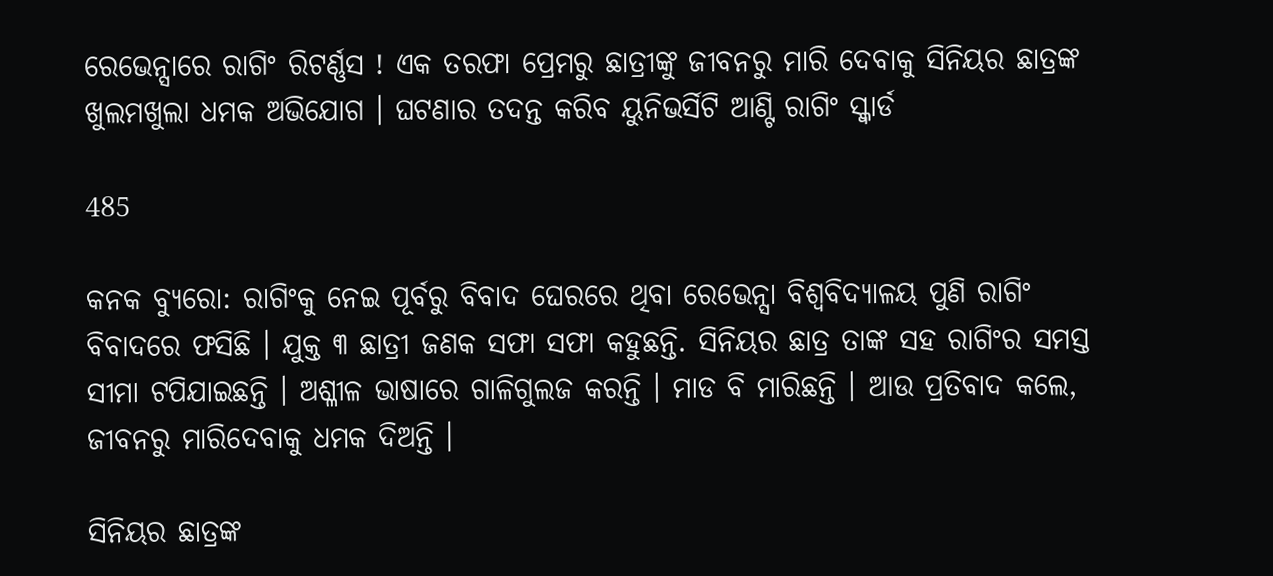ରେଭେନ୍ସାରେ ରାଗିଂ ରିଟର୍ଣ୍ଣସ ! ଏକ ତରଫା ପ୍ରେମରୁ ଛାତ୍ରୀଙ୍କୁ ଜୀବନରୁ ମାରି ଦେବାକୁ ସିନିୟର ଛାତ୍ରଙ୍କ ଖୁଲମଖୁଲା ଧମକ ଅଭିଯୋଗ । ଘଟଣାର ତଦନ୍ତ କରିବ ୟୁନିଭର୍ସିଟି ଆଣ୍ଟି ରାଗିଂ ସ୍କ୍ୱାର୍ଡ

485

କନକ ବ୍ୟୁରୋ: ରାଗିଂକୁ ନେଇ ପୂର୍ବରୁ ବିବାଦ ଘେରରେ ଥିବା ରେଭେନ୍ସା ବିଶ୍ୱବିଦ୍ୟାଳୟ ପୁଣି ରାଗିଂ ବିବାଦରେ ଫସିଛି । ଯୁକ୍ତ ୩ ଛାତ୍ରୀ ଜଣକ ସଫା ସଫା କହୁଛନ୍ତି. ସିନିୟର ଛାତ୍ର ତାଙ୍କ ସହ ରାଗିଂର ସମସ୍ତ ସୀମା ଟପିଯାଇଛନ୍ତି । ଅଶ୍ଳୀଳ ଭାଷାରେ ଗାଳିଗୁଲଜ କରନ୍ତି । ମାଡ ବି ମାରିଛନ୍ତି । ଆଉ ପ୍ରତିବାଦ କଲେ, ଜୀବନରୁ ମାରିଦେବାକୁ ଧମକ ଦିଅନ୍ତି ।

ସିନିୟର ଛାତ୍ରଙ୍କ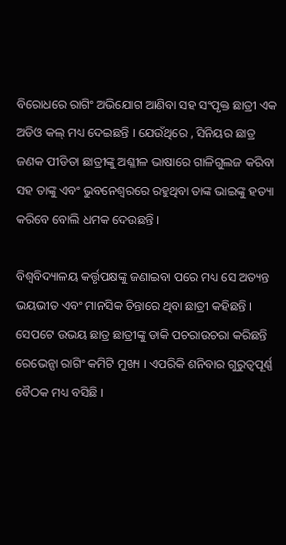ବିରୋଧରେ ରାଗିଂ ଅଭିଯୋଗ ଆଣିବା ସହ ସଂପୃକ୍ତ ଛାତ୍ରୀ ଏକ ଅଡିଓ କଲ୍ ମଧ୍ୟ ଦେଇଛନ୍ତି । ଯେଉଁଥିରେ , ସିନିୟର ଛାତ୍ର ଜଣକ ପୀଡିତା ଛାତ୍ରୀଙ୍କୁ ଅଶ୍ଳୀଳ ଭାଷାରେ ଗାଳିଗୁଲଜ କରିବା ସହ ତାଙ୍କୁ ଏବଂ ଭୁବନେଶ୍ୱରରେ ରହୁଥିବା ତାଙ୍କ ଭାଇଙ୍କୁ ହତ୍ୟା କରିବେ ବୋଲି ଧମକ ଦେଉଛନ୍ତି ।

ବିଶ୍ୱବିଦ୍ୟାଳୟ କର୍ତ୍ତୃପକ୍ଷଙ୍କୁ ଜଣାଇବା ପରେ ମଧ୍ୟ ସେ ଅତ୍ୟନ୍ତ ଭୟଭୀତ ଏବଂ ମାନସିକ ଚିନ୍ତାରେ ଥିବା ଛାତ୍ରୀ କହିଛନ୍ତି । ସେପଟେ ଉଭୟ ଛାତ୍ର ଛାତ୍ରୀଙ୍କୁ ଡାକି ପଚରାଉଚରା କରିଛନ୍ତି ରେଭେନ୍ସା ରାଗିଂ କମିଟି ମୁଖ୍ୟ । ଏପରିକି ଶନିବାର ଗୁରୁତ୍ୱପୂର୍ଣ୍ଣ ବୈଠକ ମଧ୍ୟ ବସିଛି ।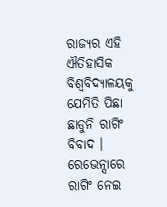ରାଜ୍ୟର ଏହି ଐତିହାସିକ ବିଶ୍ୱବିଦ୍ୟାଳୟକୁ ଯେମିତି ପିଛା ଛାଡୁନି ରାଗିଂ ବିବାଦ । ରେଭେନ୍ସାରେ ରାଗିଂ ନେଇ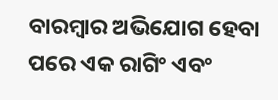ବାରମ୍ବାର ଅଭିଯୋଗ ହେବା ପରେ ଏକ ରାଗିଂ ଏବଂ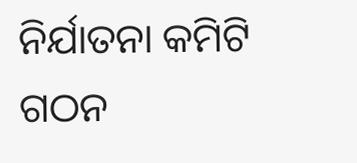ନିର୍ଯାତନା କମିଟି ଗଠନ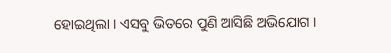ହୋଇଥିଲା । ଏସବୁ ଭିତରେ ପୁଣି ଆସିଛି ଅଭିଯୋଗ ।